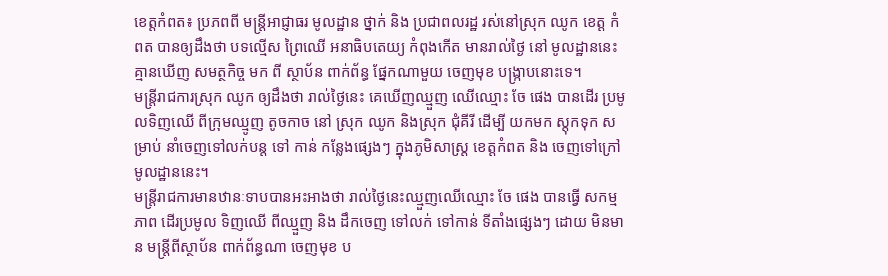ខេត្តកំពត៖ ប្រភពពី មន្ត្រីអាជ្ញាធរ មូលដ្ឋាន ថ្នាក់ និង ប្រជាពលរដ្ឋ រស់នៅស្រុក ឈូក ខេត្ត កំពត បានឲ្យដឹងថា បទល្មើស ព្រៃឈើ អនាធិបតេយ្យ កំពុងកើត មានរាល់ថ្ងៃ នៅ មូលដ្ឋាននេះ គ្មានឃើញ សមត្ថកិច្ច មក ពី ស្ថាប័ន ពាក់ព័ន្ធ ផ្នែកណាមួយ ចេញមុខ បង្ក្រាបនោះទេ។
មន្ត្រីរាជការស្រុក ឈូក ឲ្យដឹងថា រាល់ថ្ងៃនេះ គេឃើញឈ្មួញ ឈើឈ្មោះ ចែ ផេង បានដើរ ប្រមូលទិញឈើ ពីក្រុមឈ្មូញ តូចកាច នៅ ស្រុក ឈូក និងស្រុក ជុំគីរី ដើម្បី យកមក ស្តុកទុក សម្រាប់ នាំចេញទៅលក់បន្ត ទៅ កាន់ កន្លែងផ្សេងៗ ក្នុងភូមិសាស្ត្រ ខេត្តកំពត និង ចេញទៅក្រៅ មូលដ្ឋាននេះ។
មន្ត្រីរាជការមានឋានៈទាបបានអះអាងថា រាល់ថ្ងៃនេះឈ្មួញឈើឈ្មោះ ចែ ផេង បានធ្វើ សកម្មភាព ដើរប្រមូល ទិញឈើ ពីឈ្មួញ និង ដឹកចេញ ទៅលក់ ទៅកាន់ ទីតាំងផ្សេងៗ ដោយ មិនមាន មន្ត្រីពីស្ថាប័ន ពាក់ព័ន្ធណា ចេញមុខ ប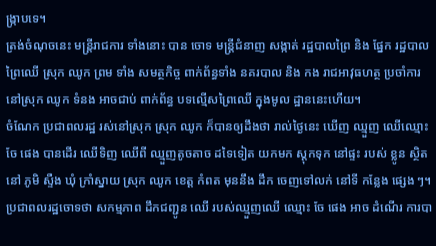ង្ក្រាបទេ។
ត្រង់ចំណុចនេះ មន្ត្រីរាជការ ទាំងនោះ បាន ចោទ មន្ត្រីជំនាញ សង្កាត់ រដ្ឋបាលព្រៃ និង ផ្នែក រដ្ឋបាលព្រៃឈើ ស្រុក ឈូក ព្រម ទាំង សមត្ថកិច្ច ពាក់ព័ន្ធទាំង នគរបាល និង កង រាជអាវុធហត្ថ ប្រចាំការ នៅស្រុក ឈូក ទំនង អាចជាប់ ពាក់ព័ន្ធ បទល្មើសព្រៃឈើ ក្នុងមូល ដ្ឋាននេះហើយ។
ចំណែក ប្រជាពលរដ្ឋ រស់នៅស្រុក ស្រុក ឈូក ក៏បានឲ្យដឹងថា រាល់ថ្ងៃនេះ ឃើញ ឈ្មួញ ឈើឈ្មោះ ចែ ផេង បានដើរ ឈើទិញ ឈើពី ឈ្មួញតូចតាច ដទៃទៀត យកមក ស្តុកទុក នៅផ្ទះ របស់ ខ្លូន ស្ថិតនៅ ភូមិ ស្ទឺង ឃុំ ក្រាំស្នាយ ស្រុក ឈូក ខេត្ត កំពត មុននឹង ដឹក ចេញទៅលក់ នៅទី កន្លែង ផ្សេង ៗ។
ប្រជាពលរដ្ឋចោទថា សកម្មភាព ដឹកជញ្ជូន ឈើ របស់ឈ្មួញឈើ ឈ្មោះ ចែ ផេង អាច ដំណើរ ការបា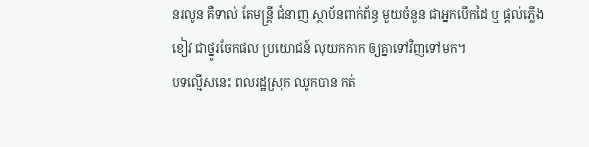នរលូន គឺទាល់ តែមន្ត្រី ជំនាញ ស្ថាប័នពាក់ព័ន្ធ មួយចំនួន ជាអ្នកបើកដៃ ឬ ផ្តល់ភ្លើងខៀវ ជាថ្នូរចែកផល ប្រយោជន៍ លុយកកាក ឲ្យគ្នាទៅវិញទៅមក។
បទល្មើសនេះ ពលរដ្ឋស្រុក ឈូកបាន កត់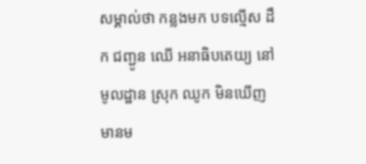សម្គាល់ថា កន្លងមក បទល្មើស ដឹក ជញ្ជូន ឈើ អនាធិបតេយ្យ នៅមូលដ្ឋាន ស្រុក ឈូក មិនឃើញ មានម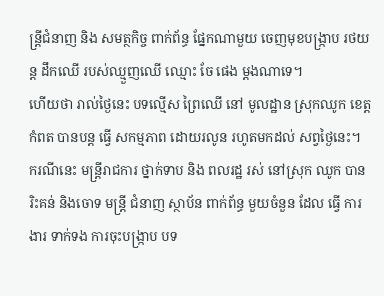ន្ត្រីជំនាញ និង សមត្ថកិច្ច ពាក់ព័ន្ធ ផ្នែកណាមួយ ចេញមុខបង្ក្រាប រថយន្ត ដឹកឈើ របស់ឈ្មួញឈើ ឈ្មោះ ចែ ផេង ម្តងណាទេ។
ហើយថា រាល់ថ្ងៃនេះ បទល្មើស ព្រៃឈើ នៅ មូលដ្ឋាន ស្រុកឈូក ខេត្តកំពត បានបន្ត ធ្វើ សកម្មភាព ដោយរលូន រហូតមកដល់ សព្វថ្ងៃនេះ។
ករណីនេះ មន្ត្រីរាជការ ថ្នាក់ទាប និង ពលរដ្ឋ រស់ នៅស្រុក ឈូក បានរិះគន់ និងចោទ មន្ត្រី ជំនាញ ស្ថាប័ន ពាក់ព័ន្ធ មួយចំនួន ដែល ធ្វើ ការងារ ទាក់ទង ការចុះបង្ក្រាប បទ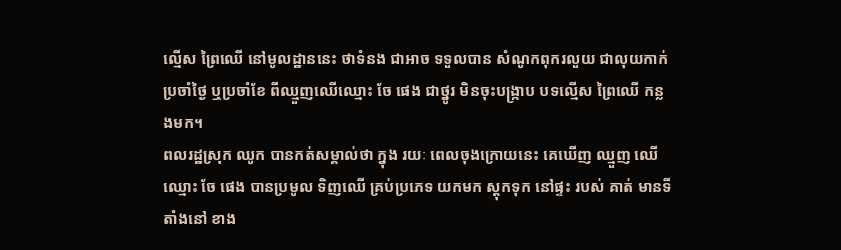ល្មើស ព្រៃឈើ នៅមូលដ្ឋាននេះ ថាទំនង ជាអាច ទទួលបាន សំណូកពុករលួយ ជាលុយកាក់ ប្រចាំថ្ងៃ ឬប្រចាំខែ ពីឈ្មួញឈើឈ្មោះ ចែ ផេង ជាថ្នូរ មិនចុះបង្ក្រាប បទល្មើស ព្រៃឈើ កន្លងមក។
ពលរដ្ឋស្រុក ឈូក បានកត់សម្គាល់ថា ក្នុង រយៈ ពេលចុងក្រោយនេះ គេឃើញ ឈ្មួញ ឈើឈ្មោះ ចែ ផេង បានប្រមូល ទិញឈើ គ្រប់ប្រភេទ យកមក ស្តុកទុក នៅផ្ទះ របស់ គាត់ មានទីតាំងនៅ ខាង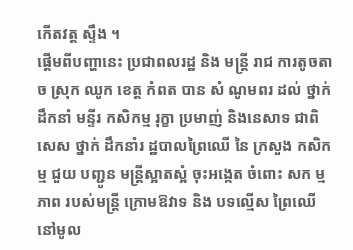កើតវត្ត ស្ទឹង ។
ផ្តើមពីបញ្ហានេះ ប្រជាពលរដ្ឋ និង មន្ត្រី រាជ ការតូចតាច ស្រុក ឈូក ខេត្ត កំពត បាន សំ ណូមពរ ដល់ ថ្នាក់ដឹកនាំ មន្ទីរ កសិកម្ម រុក្ខា ប្រមាញ់ និងនេសាទ ជាពិសេស ថ្នាក់ ដឹកនាំរ ដ្ឋបាលព្រៃឈើ នៃ ក្រសួង កសិកម្ម ជួយ បញ្ជូន មន្ត្រីស្អាតស្អំ ចុះអង្កេត ចំពោះ សក ម្មភាព របស់មន្ត្រី ក្រោមឱវាទ និង បទល្មើស ព្រៃឈើ នៅមូល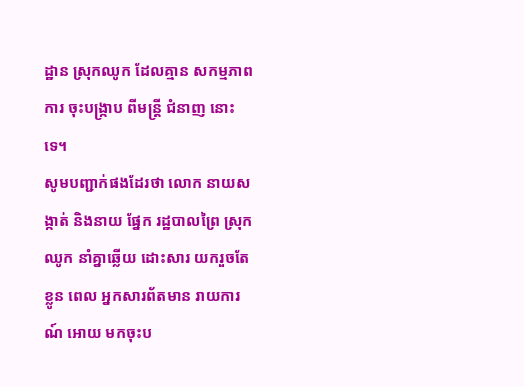ដ្ឋាន ស្រុកឈូក ដែលគ្មាន សកម្មភាពការ ចុះបង្ក្រាប ពីមន្ត្រី ជំនាញ នោះ ទេ។
សូមបញ្ជាក់ផងដែរថា លោក នាយសង្កាត់ និងនាយ ផ្នែក រដ្ឋបាលព្រៃ ស្រុក ឈូក នាំគ្នាឆ្លើយ ដោះសារ យករួចតែខ្លូន ពេល អ្នកសារព័តមាន រាយការណ៍ អោយ មកចុះប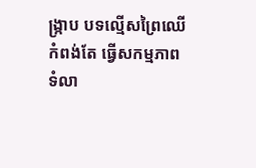ង្ក្រាប បទល្មើសព្រៃឈើ កំពង់តែ ធ្វើសកម្មភាព ទំលា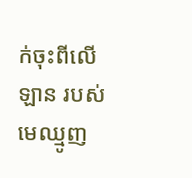ក់ចុះពីលើឡាន របស់ មេឈ្មូញ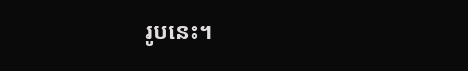រូបនេះ។